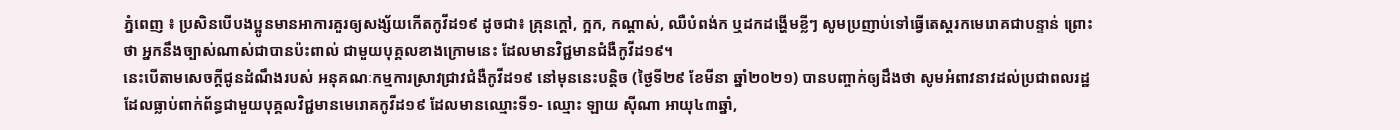ភ្នំពេញ ៖ ប្រសិនបើបងប្អូនមានអាការគួរឲ្យសង្ស័យកើតកូវីដ១៩ ដូចជា៖ គ្រុនក្ដៅ, ក្អក, កណ្ដាស់, ឈឺបំពង់ក ឬដកដង្ហើមខ្លីៗ សូមប្រញាប់ទៅធ្វេីតេស្តរកមេរោគជាបន្ទាន់ ព្រោះថា អ្នកនឹងច្បាស់ណាស់ជាបានប៉ះពាល់ ជាមួយបុគ្គលខាងក្រោមនេះ ដែលមានវិជ្ជមានជំងឺកូវីដ១៩។
នេះបើតាមសេចក្តីជូនដំណឹងរបស់ អនុគណៈកម្មការស្រាវជ្រាវជំងឺកូវីដ១៩ នៅមុននេះបន្តិច (ថ្ងៃទី២៩ ខែមីនា ឆ្នាំ២០២១) បានបញ្ចាក់ឲ្យដឹងថា សូមអំពាវនាវដល់ប្រជាពលរដ្ឋ ដែលធ្លាប់ពាក់ព័ន្ធជាមួយបុគ្គលវិជ្ជមានមេរោគកូវីដ១៩ ដែលមានឈ្មោះទី១- ឈ្មោះ ឡាយ ស៊ីណា អាយុ៤៣ឆ្នាំ,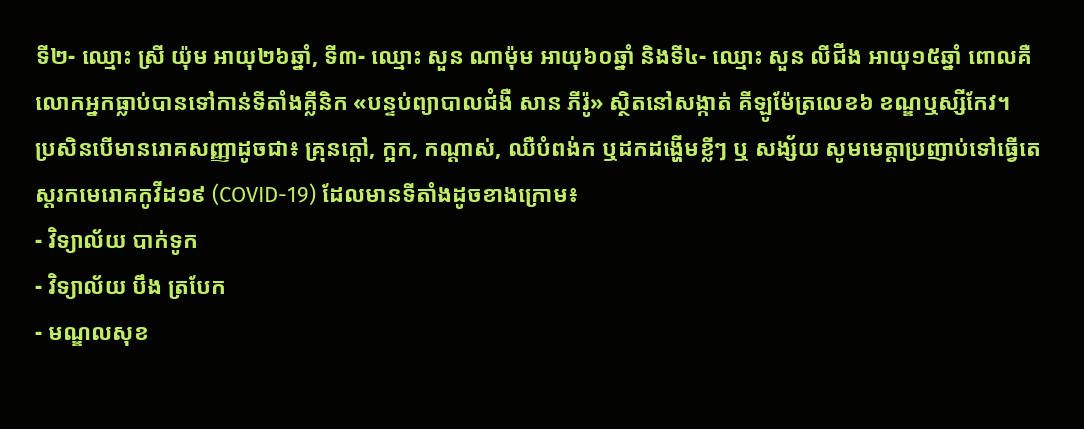ទី២- ឈ្មោះ ស្រី យ៉ុម អាយុ២៦ឆ្នាំ, ទី៣- ឈ្មោះ សួន ណាម៉ុម អាយុ៦០ឆ្នាំ និងទី៤- ឈ្មោះ សួន លីជីង អាយុ១៥ឆ្នាំ ពោលគឺលោកអ្នកធ្លាប់បានទៅកាន់ទីតាំងគ្លីនិក «បន្ទប់ព្យាបាលជំងឺ សាន ភីរ៉ូ» ស្ថិតនៅសង្កាត់ គីឡូម៉ែត្រលេខ៦ ខណ្ឌឬស្សីកែវ។
ប្រសិនបើមានរោគសញ្ញាដូចជា៖ គ្រុនក្ដៅ, ក្អក, កណ្ដាស់, ឈឺបំពង់ក ឬដកដង្ហើមខ្លីៗ ឬ សង្ស័យ សូមមេត្តាប្រញាប់ទៅធ្វេីតេស្តរកមេរោគកូវីដ១៩ (COVID-19) ដែលមានទីតាំងដូចខាងក្រោម៖
- វិទ្យាល័យ បាក់ទូក
- វិទ្យាល័យ បឹង ត្របែក
- មណ្ឌលសុខ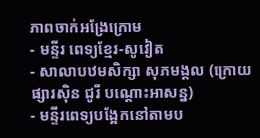ភាពចាក់អង្រែក្រោម
- មន្ទីរ ពេទ្យខ្មែរ-សូវៀត
- សាលាបឋមសិក្សា សុភមង្គល (ក្រោយផ្សារស៊ិន ជូរី បណ្តោះអាសន្ន)
- មន្ទីរពេទ្យបង្អែកនៅតាមប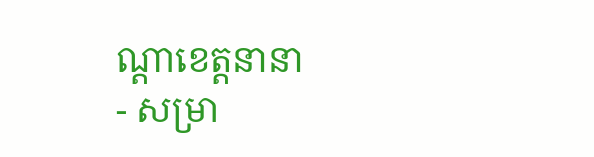ណ្តាខេត្តនានា
- សម្រា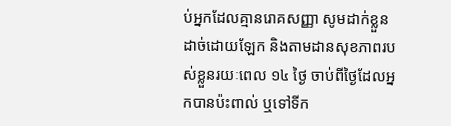ប់អ្នកដែលគ្មានរោគសញ្ញា សូមដាក់ខ្លួនដាច់ដោយឡែក និងតាមដានសុខភាពរបស់ខ្លួនរយៈពេល ១៤ ថ្ងៃ ចាប់ពីថ្ងៃដែលអ្នកបានប៉ះពាល់ ឬទៅទីក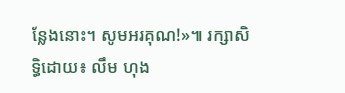ន្លែងនោះ។ សូមអរគុណ!»៕ រក្សាសិទ្ធិដោយ៖ លឹម ហុង